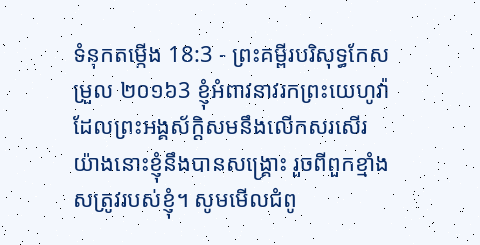ទំនុកតម្កើង 18:3 - ព្រះគម្ពីរបរិសុទ្ធកែសម្រួល ២០១៦3 ខ្ញុំអំពាវនាវរកព្រះយេហូវ៉ា ដែលព្រះអង្គស័ក្ដិសមនឹងលើកសរសើរ យ៉ាងនោះខ្ញុំនឹងបានសង្គ្រោះ រួចពីពួកខ្មាំងសត្រូវរបស់ខ្ញុំ។ សូមមើលជំពូ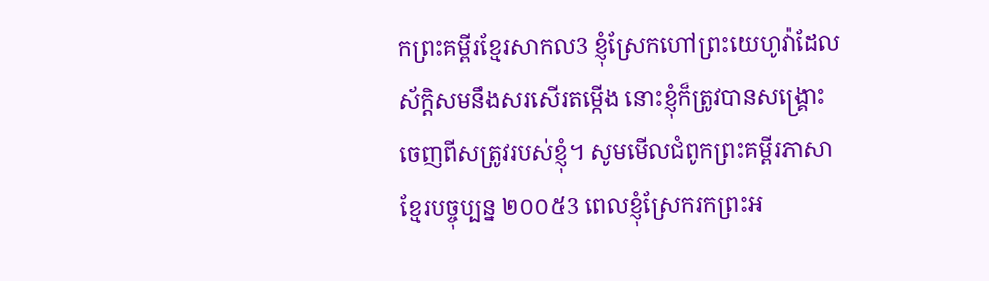កព្រះគម្ពីរខ្មែរសាកល3 ខ្ញុំស្រែកហៅព្រះយេហូវ៉ាដែលស័ក្ដិសមនឹងសរសើរតម្កើង នោះខ្ញុំក៏ត្រូវបានសង្គ្រោះចេញពីសត្រូវរបស់ខ្ញុំ។ សូមមើលជំពូកព្រះគម្ពីរភាសាខ្មែរបច្ចុប្បន្ន ២០០៥3 ពេលខ្ញុំស្រែករកព្រះអ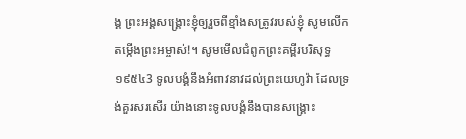ង្គ ព្រះអង្គសង្គ្រោះខ្ញុំឲ្យរួចពីខ្មាំងសត្រូវរបស់ខ្ញុំ សូមលើកតម្កើងព្រះអម្ចាស់!។ សូមមើលជំពូកព្រះគម្ពីរបរិសុទ្ធ ១៩៥៤3 ទូលបង្គំនឹងអំពាវនាវដល់ព្រះយេហូវ៉ា ដែលទ្រង់គួរសរសើរ យ៉ាងនោះទូលបង្គំនឹងបានសង្គ្រោះ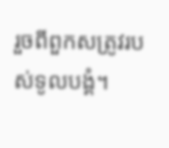រួចពីពួកសត្រូវរបស់ទូលបង្គំ។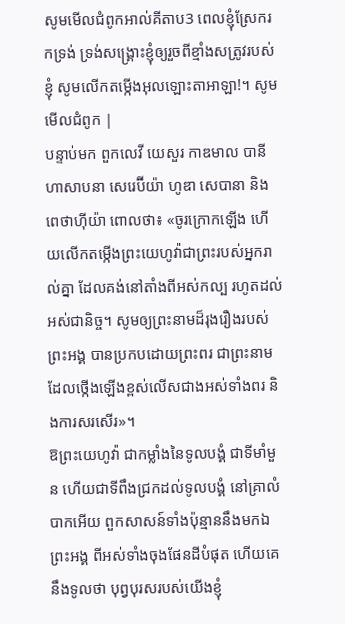សូមមើលជំពូកអាល់គីតាប3 ពេលខ្ញុំស្រែករកទ្រង់ ទ្រង់សង្គ្រោះខ្ញុំឲ្យរួចពីខ្មាំងសត្រូវរបស់ខ្ញុំ សូមលើកតម្កើងអុលឡោះតាអាឡា!។ សូមមើលជំពូក |
បន្ទាប់មក ពួកលេវី យេសួរ កាឌមាល បានី ហាសាបនា សេរេប៊ីយ៉ា ហូឌា សេបានា និងពេថាហ៊ីយ៉ា ពោលថា៖ «ចូរក្រោកឡើង ហើយលើកតម្កើងព្រះយេហូវ៉ាជាព្រះរបស់អ្នករាល់គ្នា ដែលគង់នៅតាំងពីអស់កល្ប រហូតដល់អស់ជានិច្ច។ សូមឲ្យព្រះនាមដ៏រុងរឿងរបស់ព្រះអង្គ បានប្រកបដោយព្រះពរ ជាព្រះនាមដែលថ្កើងឡើងខ្ពស់លើសជាងអស់ទាំងពរ និងការសរសើរ»។
ឱព្រះយេហូវ៉ា ជាកម្លាំងនៃទូលបង្គំ ជាទីមាំមួន ហើយជាទីពឹងជ្រកដល់ទូលបង្គំ នៅគ្រាលំបាកអើយ ពួកសាសន៍ទាំងប៉ុន្មាននឹងមកឯព្រះអង្គ ពីអស់ទាំងចុងផែនដីបំផុត ហើយគេនឹងទូលថា បុព្វបុរសរបស់យើងខ្ញុំ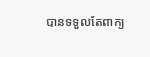បានទទួលតែពាក្យ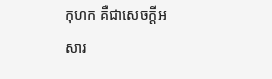កុហក គឺជាសេចក្ដីអសារ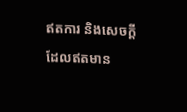ឥតការ និងសេចក្ដីដែលឥតមាន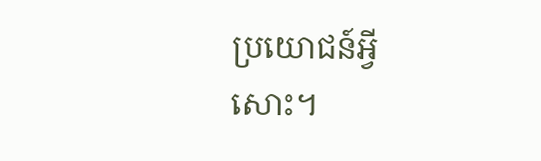ប្រយោជន៍អ្វីសោះ។